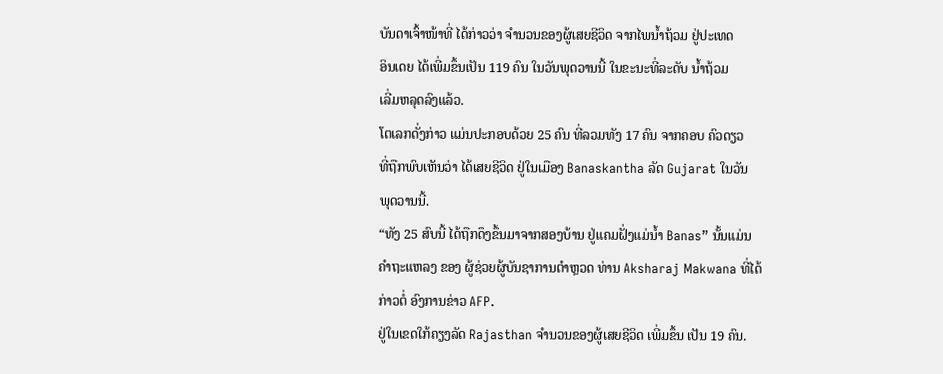ບັນດາເຈົ້າໜ້າທີ່ ໄດ້ກ່າວວ່າ ຈຳນວນຂອງຜູ້ເສຍຊີວິດ ຈາກໄພນ້ຳຖ້ວມ ຢູ່ປະເທດ
ອິນເດຍ ໄດ້ເພີ່ມຂຶ້ນເປັນ 119 ຄົນ ໃນວັນພຸດວານນີ້ ໃນຂະນະທີ່ລະດັບ ນ້ຳຖ້ວມ
ເລີ່ມຫລຸດລົງແລ້ວ.
ໂຕເລກດັ່ງກ່າວ ແມ່ນປະກອບດ້ວຍ 25 ຄົນ ທີ່ລວມທັງ 17 ຄົນ ຈາກຄອບ ຄົວດຽວ
ທີ່ຖືກພົບເຫັນວ່າ ໄດ້ເສຍຊີວິດ ຢູ່ໃນເມືອງ Banaskantha ລັດ Gujarat ໃນວັນ
ພຸດວານນີ້.
“ທັງ 25 ສົບນີ້ ໄດ້ຖືກດຶງຂຶ້ນມາຈາກສອງບ້ານ ຢູ່ແຄມຝັ່ງແມ່ນ້ຳ Banas” ນັ້ນແມ່ນ
ຄຳຖະແຫລງ ຂອງ ຜູ້ຊ່ວຍຜູ້ບັນຊາການຕຳຫຼວດ ທ່ານ Aksharaj Makwana ທີ່ໄດ້
ກ່າວຕໍ່ ອົງການຂ່າວ AFP.
ຢູ່ໃນເຂດໃກ້ຄຽງລັດ Rajasthan ຈຳນວນຂອງຜູ້ເສຍຊີວິດ ເພີ່ມຂຶ້ນ ເປັນ 19 ຄົນ.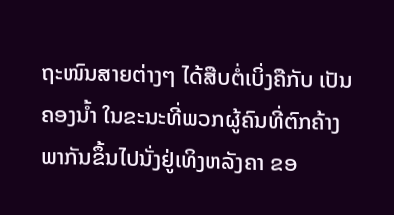ຖະໜົນສາຍຕ່າງໆ ໄດ້ສືບຕໍ່ເບິ່ງຄືກັບ ເປັນຄອງນ້ຳ ໃນຂະນະທີ່ພວກຜູ້ຄົນທີ່ຕົກຄ້າງ
ພາກັນຂຶ້ນໄປນັ່ງຢູ່ເທິງຫລັງຄາ ຂອ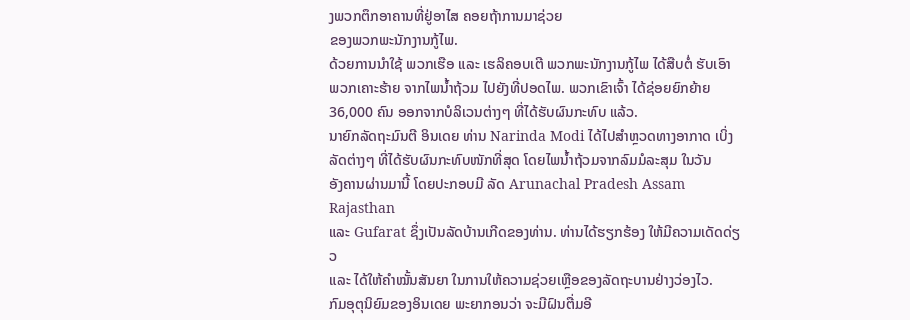ງພວກຕຶກອາຄານທີ່ຢູ່ອາໄສ ຄອຍຖ້າການມາຊ່ວຍ
ຂອງພວກພະນັກງານກູ້ໄພ.
ດ້ວຍການນຳໃຊ້ ພວກເຮືອ ແລະ ເຮລິຄອບເຕີ ພວກພະນັກງານກູ້ໄພ ໄດ້ສືບຕໍ່ ຮັບເອົາ ພວກເຄາະຮ້າຍ ຈາກໄພນ້ຳຖ້ວມ ໄປຍັງທີ່ປອດໄພ. ພວກເຂົາເຈົ້າ ໄດ້ຊ່ອຍຍົກຍ້າຍ
36,000 ຄົນ ອອກຈາກບໍລິເວນຕ່າງໆ ທີ່ໄດ້ຮັບຜົນກະທົບ ແລ້ວ.
ນາຍົກລັດຖະມົນຕີ ອິນເດຍ ທ່ານ Narinda Modi ໄດ້ໄປສຳຫຼວດທາງອາກາດ ເບິ່ງ
ລັດຕ່າງໆ ທີ່ໄດ້ຮັບຜົນກະທົບໜັກທີ່ສຸດ ໂດຍໄພນ້ຳຖ້ວມຈາກລົມມໍລະສຸມ ໃນວັນ
ອັງຄານຜ່ານມານີ້ ໂດຍປະກອບມີ ລັດ Arunachal Pradesh Assam Rajasthan
ແລະ Gufarat ຊຶ່ງເປັນລັດບ້ານເກີດຂອງທ່ານ. ທ່ານໄດ້ຮຽກຮ້ອງ ໃຫ້ມີຄວາມເດັດດ່ຽວ
ແລະ ໄດ້ໃຫ້ຄຳໝັ້ນສັນຍາ ໃນການໃຫ້ຄວາມຊ່ວຍເຫຼືອຂອງລັດຖະບານຢ່າງວ່ອງໄວ.
ກົມອຸຕຸນິຍົມຂອງອິນເດຍ ພະຍາກອນວ່າ ຈະມີຝົນຕື່ມອີ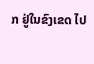ກ ຢູ່ໃນຂົງເຂດ ໄປ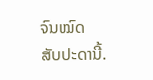ຈົນໝົດ
ສັບປະດານີ້.